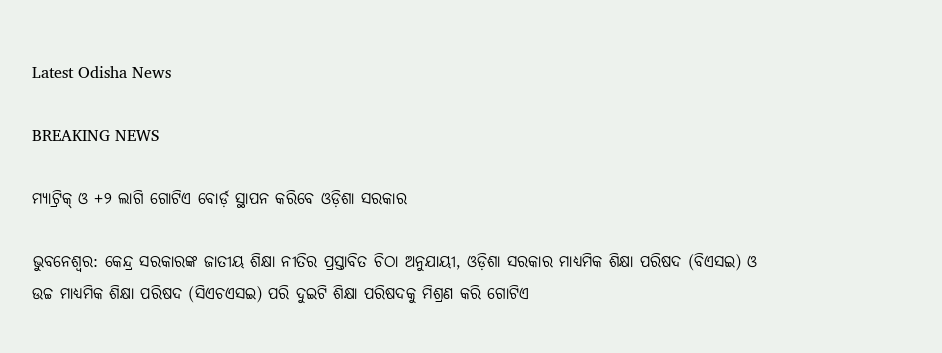Latest Odisha News

BREAKING NEWS

ମ୍ୟାଟ୍ରିକ୍ ଓ +୨ ଲାଗି ଗୋଟିଏ ବୋର୍ଡ଼ ସ୍ଥାପନ କରିବେ ଓଡ଼ିଶା ସରକାର

ଭୁବନେଶ୍ୱର: କେନ୍ଦ୍ର ସରକାରଙ୍କ ଜାତୀୟ ଶିକ୍ଷା ନୀତିର ପ୍ରସ୍ତାବିତ ଚିଠା ଅନୁଯାୟୀ, ଓଡ଼ିଶା ସରକାର ମାଧ୍ୟମିକ ଶିକ୍ଷା ପରିଷଦ (ବିଏସଇ) ଓ ଉଚ୍ଚ ମାଧ୍ୟମିକ ଶିକ୍ଷା ପରିଷଦ (ସିଏଚଏସଇ) ପରି ଦୁଇଟି ଶିକ୍ଷା ପରିଷଦକୁ ମିଶ୍ରଣ କରି ଗୋଟିଏ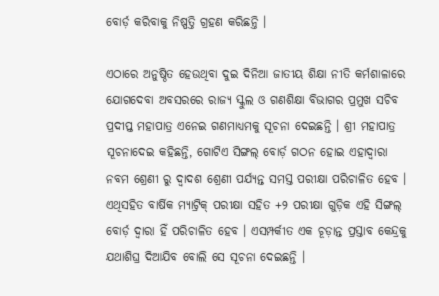ବୋର୍ଡ଼ କରିବାକୁ ନିଷ୍ପତ୍ତି ଗ୍ରହଣ କରିଛନ୍ତି ।

ଏଠାରେ ଅନୁଷ୍ଠିତ ହେଉଥିବା ଦୁଇ ଦିନିଆ ଜାତୀୟ ଶିକ୍ଷା ନୀତି କର୍ମଶାଳାରେ ଯୋଗଦେବା ଅବସରରେ ରାଜ୍ୟ ସ୍କୁଲ ଓ ଗଣଶିକ୍ଷା ବିଭାଗର ପ୍ରମୁଖ ସଚିବ ପ୍ରଦୀପ୍ତ ମହାପାତ୍ର ଏନେଇ ଗଣମାଧ୍ୟମକୁ ସୂଚନା ଦେଇଛନ୍ତି । ଶ୍ରୀ ମହାପାତ୍ର ସୂଚନାଦେଇ କହିଛନ୍ତି, ଗୋଟିଏ ସିଙ୍ଗଲ୍ ବୋର୍ଡ଼ ଗଠନ ହୋଇ ଏହାଦ୍ୱାରା ନବମ ଶ୍ରେଣୀ ରୁ ଦ୍ୱାଦଶ ଶ୍ରେଣୀ ପର୍ଯ୍ୟନ୍ତ ସମସ୍ତ ପରୀକ୍ଷା ପରିଚାଳିତ ହେବ । ଏଥିସହିତ ବାର୍ଷିକ ମ୍ୟାଟ୍ରିକ୍ ପରୀକ୍ଷା ସହିତ +୨ ପରୀକ୍ଷା ଗୁଡ଼ିକ ଏହି ସିଙ୍ଗଲ୍ ବୋର୍ଡ଼ ଦ୍ୱାରା ହିଁ ପରିଚାଳିତ ହେବ । ଏସମ୍ପର୍କୀତ ଏକ ଚୂଡ଼ାନ୍ତ ପ୍ରସ୍ତାବ କେନ୍ଦ୍ରକୁ ଯଥାଶିଘ୍ର ଦିଆଯିବ ବୋଲି ସେ ସୂଚନା ଦେଇଛନ୍ତି ।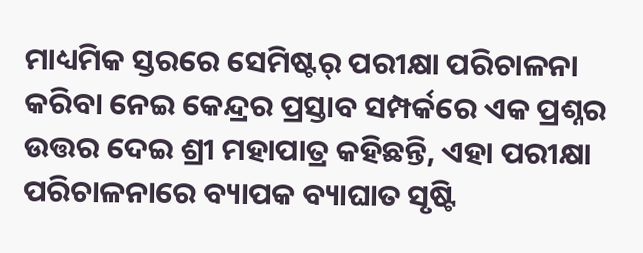ମାଧ୍ୟମିକ ସ୍ତରରେ ସେମିଷ୍ଟର୍ ପରୀକ୍ଷା ପରିଚାଳନା କରିବା ନେଇ କେନ୍ଦ୍ରର ପ୍ରସ୍ତାବ ସମ୍ପର୍କରେ ଏକ ପ୍ରଶ୍ନର ଉତ୍ତର ଦେଇ ଶ୍ରୀ ମହାପାତ୍ର କହିଛନ୍ତି, ଏହା ପରୀକ୍ଷା ପରିଚାଳନାରେ ବ୍ୟାପକ ବ୍ୟାଘାତ ସୃଷ୍ଟି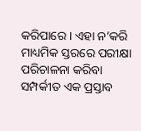କରିପାରେ । ଏହା ନ’କରି ମାଧ୍ୟମିକ ସ୍ତରରେ ପରୀକ୍ଷା ପରିଚାଳନା କରିବା ସମ୍ପର୍କୀତ ଏକ ପ୍ରସ୍ତାବ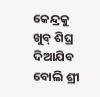କେନ୍ଦ୍ରକୁ ଖୁବ୍ ଶିଘ୍ର ଦିଆଯିବ ବୋଲି ଶ୍ରୀ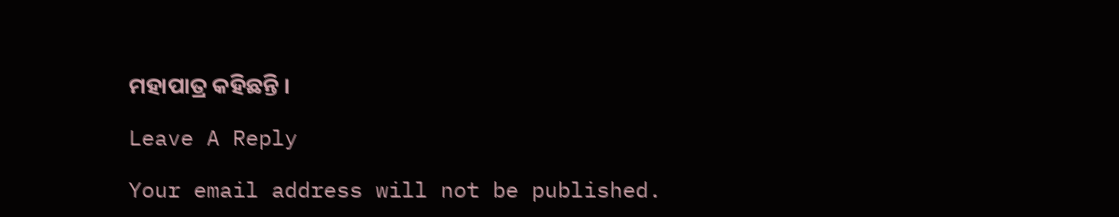ମହାପାତ୍ର କହିଛନ୍ତି ।

Leave A Reply

Your email address will not be published.